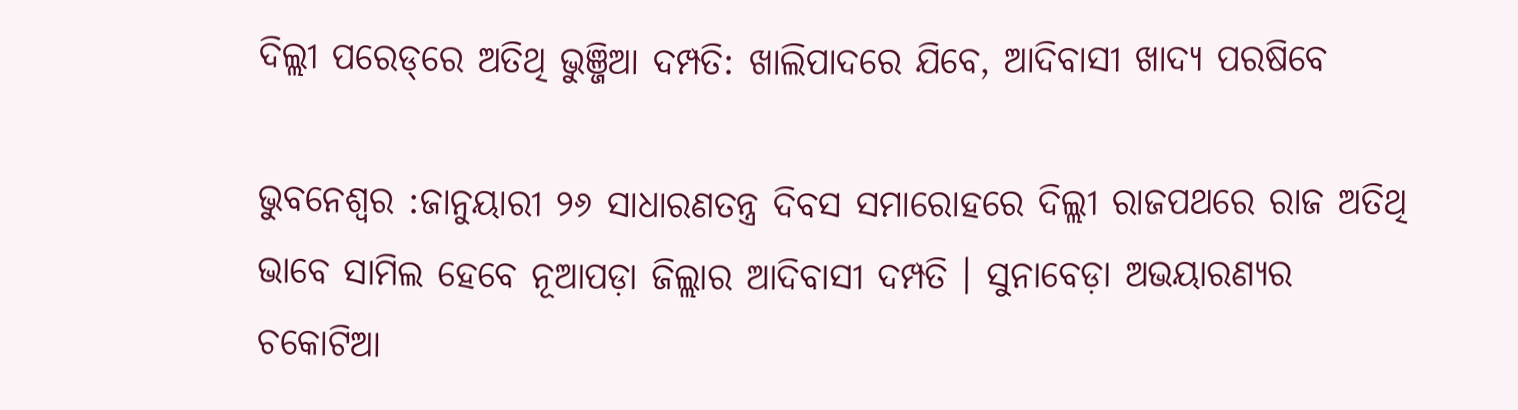ଦିଲ୍ଲୀ ପରେଡ୍‌ରେ ଅତିଥି ଭୁଞ୍ଜିଆ ଦମ୍ପତି: ଖାଲିପାଦରେ ଯିବେ, ଆଦିବାସୀ ଖାଦ୍ୟ ପରଷିବେ

ଭୁବନେଶ୍ୱର :ଜାନୁୟାରୀ ୨୬ ସାଧାରଣତନ୍ତ୍ର ଦିବସ ସମାରୋହରେ ଦିଲ୍ଲୀ ରାଜପଥରେ ରାଜ ଅତିଥି ଭାବେ ସାମିଲ ହେବେ ନୂଆପଡ଼ା ଜିଲ୍ଲାର ଆଦିବାସୀ ଦମ୍ପତି । ସୁନାବେଡ଼ା ଅଭୟାରଣ୍ୟର ଚକୋଟିଆ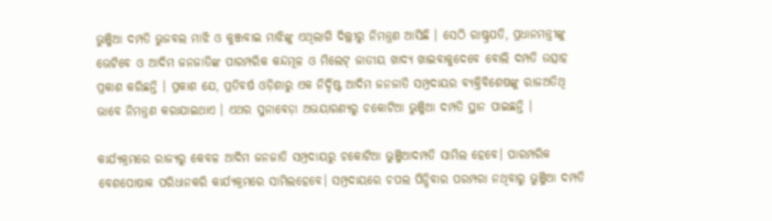ଭୁଞ୍ଜିଆ ଦମ୍ପତି ଭୁଜବଲ ମାଝି ଓ କୁଞ୍ଜବାଇ ମାଝିଙ୍କୁ ଏଥିଲାଗି ଦିଲ୍ଲୀରୁ ନିମନ୍ତ୍ରଣ ଆସିଛି । ସେଠି ରାଷ୍ଟ୍ରପତି, ପ୍ରଧାନମନ୍ତ୍ରୀଙ୍କୁ ଭେଟିବେ ଓ ଆଦିମ ଜନଜାତିଙ୍କ ପାରମ୍ପରିକ କନ୍ଦମୂଳ ଓ ମିଲେଟ୍ ଜାତୀୟ ଖାଦ୍ୟ ଖାଇବାକୁଦେବେ ବୋଲି ଦମ୍ପତି ଉତ୍ସାହ ପ୍ରକାଶ କରିଛନ୍ତି । ପ୍ରକାଶ ଯେ, ପ୍ରତିବର୍ଷ ଓଡ଼ିଶାରୁ ଏକ ନିର୍ଦ୍ଦିଷ୍ଟ ଆଦିମ ଜନଜାତି ସମ୍ପ୍ରଦାୟର ବ୍ୟକ୍ତିବିଶେଷଙ୍କୁ ରାଜଅତିଥି ଭାବେ ନିମନ୍ତ୍ରଣ କରାଯାଇଥାଏ । ଏଥର ସୁନାବେଡ଼ା ଅଭୟାରଣ୍ୟରୁ ଚକୋଟିଆ ଭୁଞ୍ଜିଆ ଦମ୍ପତି ସ୍ଥାନ ପାଇଛନ୍ତି ।

କାର୍ଯ୍ୟକ୍ରମରେ ରାଜ୍ୟରୁ କେବଳ ଆଦିମ ଜନଜାତି ସମ୍ପ୍ରଦାୟରୁ ଚକୋଟିଆ ଭୁଞ୍ଜିଆଦମ୍ପତି ସାମିଲ ହେବେ। ପାରମ୍ପରିକ ବେଶପୋଷାକ ପରିଧାନକରି କାର୍ଯ୍ୟକ୍ରମରେ ସାମିଲହେବେ। ସମ୍ପ୍ରଦାୟରେ ଚପଲ ପିନ୍ଧିବାର ପରମ୍ପରା ନଥିବାରୁ ଭୁଞ୍ଜିଆ ଦମ୍ପତି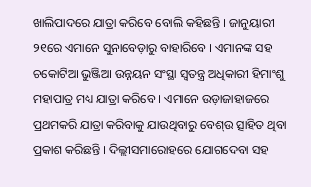ଖାଲିପାଦରେ ଯାତ୍ରା କରିବେ ବୋଲି କହିଛନ୍ତି । ଜାନୁୟାରୀ ୨୧ରେ ଏମାନେ ସୁନାବେଡ଼ାରୁ ବାହାରିବେ । ଏମାନଙ୍କ ସହ ଚକୋଟିଆ ଭୁଞ୍ଜିଆ ଉନ୍ନୟନ ସଂସ୍ଥା ସ୍ୱତନ୍ତ୍ର ଅଧିକାରୀ ହିମାଂଶୁ ମହାପାତ୍ର ମଧ୍ୟ ଯାତ୍ରା କରିବେ । ଏମାନେ ଉଡ଼ାଜାହାଜରେ ପ୍ରଥମକରି ଯାତ୍ରା କରିବାକୁ ଯାଉଥିବାରୁ ବେଶ୍ଉ ତ୍ସାହିତ ଥିବା ପ୍ରକାଶ କରିଛନ୍ତି । ଦିଲ୍ଲୀସମାରୋହରେ ଯୋଗଦେବା ସହ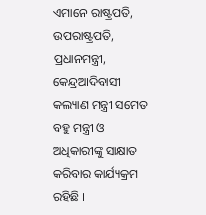ଏମାନେ ରାଷ୍ଟ୍ରପତି, ଉପରାଷ୍ଟ୍ରପତି, ପ୍ରଧାନମନ୍ତ୍ରୀ, କେନ୍ଦ୍ରଆଦିବାସୀ କଲ୍ୟାଣ ମନ୍ତ୍ରୀ ସମେତ ବହୁ ମନ୍ତ୍ରୀ ଓ ଅଧିକାରୀଙ୍କୁ ସାକ୍ଷାତ କରିବାର କାର୍ଯ୍ୟକ୍ରମ ରହିଛି ।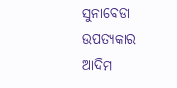ସୁନାବେଡା ଉପତ୍ୟକାର ଆଦିମ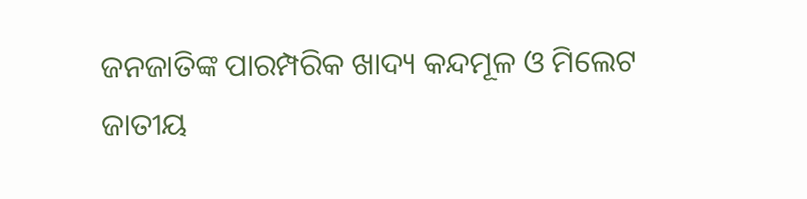ଜନଜାତିଙ୍କ ପାରମ୍ପରିକ ଖାଦ୍ୟ କନ୍ଦମୂଳ ଓ ମିଲେଟ ଜାତୀୟ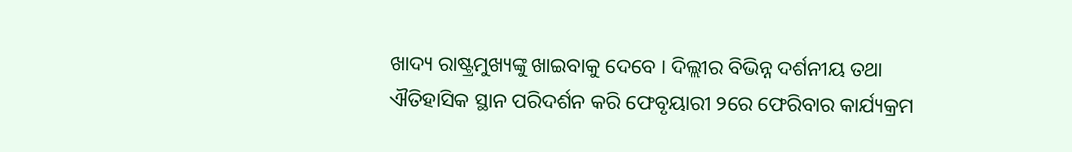ଖାଦ୍ୟ ରାଷ୍ଟ୍ରମୁଖ୍ୟଙ୍କୁ ଖାଇବାକୁ ଦେବେ । ଦିଲ୍ଲୀର ବିଭିନ୍ନ ଦର୍ଶନୀୟ ତଥା ଐତିହାସିକ ସ୍ଥାନ ପରିଦର୍ଶନ କରି ଫେବୃୟାରୀ ୨ରେ ଫେରିବାର କାର୍ଯ୍ୟକ୍ରମ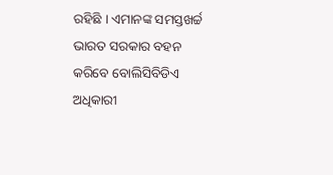ରହିଛି । ଏମାନଙ୍କ ସମସ୍ତଖର୍ଚ୍ଚ ଭାରତ ସରକାର ବହନ କରିବେ ବୋଲିସିବିଡିଏ ଅଧିକାରୀ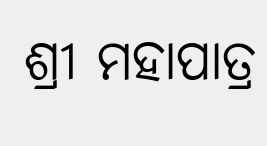ଶ୍ରୀ ମହାପାତ୍ର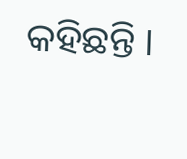କହିଛନ୍ତି ।